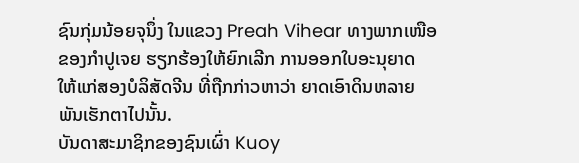ຊົນກຸ່ມນ້ອຍຈຸນຶ່ງ ໃນແຂວງ Preah Vihear ທາງພາກເໜືອ
ຂອງກໍາປູເຈຍ ຮຽກຮ້ອງໃຫ້ຍົກເລີກ ການອອກໃບອະນຸຍາດ
ໃຫ້ແກ່ສອງບໍລິສັດຈີນ ທີ່ຖືກກ່າວຫາວ່າ ຍາດເອົາດິນຫລາຍ
ພັນເຮັກຕາໄປນັ້ນ.
ບັນດາສະມາຊິກຂອງຊົນເຜົ່າ Kuoy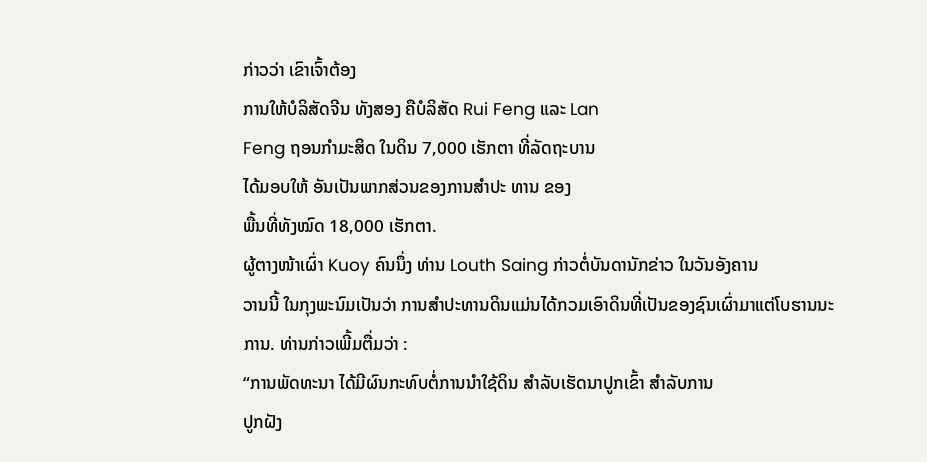ກ່າວວ່າ ເຂົາເຈົ້າຕ້ອງ
ການໃຫ້ບໍລິສັດຈີນ ທັງສອງ ຄືບໍລິສັດ Rui Feng ແລະ Lan
Feng ຖອນກຳມະສິດ ໃນດິນ 7,000 ເຮັກຕາ ທີ່ລັດຖະບານ
ໄດ້ມອບໃຫ້ ອັນເປັນພາກສ່ວນຂອງການສຳປະ ທານ ຂອງ
ພື້ນທີ່ທັງໝົດ 18,000 ເຮັກຕາ.
ຜູ້ຕາງໜ້າເຜົ່າ Kuoy ຄົນນຶ່ງ ທ່ານ Louth Saing ກ່າວຕໍ່ບັນດານັກຂ່າວ ໃນວັນອັງຄານ
ວານນີ້ ໃນກຸງພະນົມເປັນວ່າ ການສຳປະທານດິນແມ່ນໄດ້ກວມເອົາດິນທີ່ເປັນຂອງຊົນເຜົ່າມາແຕ່ໂບຮານນະການ. ທ່ານກ່າວເພີ້ມຕື່ມວ່າ :
“ການພັດທະນາ ໄດ້ມີຜົນກະທົບຕໍ່ການນໍາໃຊ້ດິນ ສຳລັບເຮັດນາປູກເຂົ້າ ສຳລັບການ
ປູກຝັງ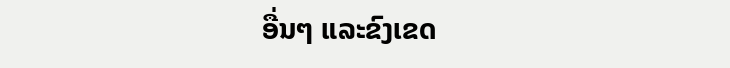ອື່ນໆ ແລະຂົງເຂດ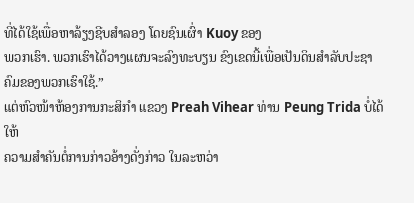ທີ່ໄດ້ໃຊ້ເພື່ອຫາລ້ຽງຊີບສໍາລອງ ໂດຍຊົນເຜົ່າ Kuoy ຂອງ
ພວກເຮົາ. ພວກເຮົາໄດ້ວາງແຜນຈະລົງທະບຽນ ຂົງເຂດນີ້ເພື່ອເປັນດິນສຳລັບປະຊາ
ຄົມຂອງພວກເຮົາໃຊ້.”
ແຕ່ຫົວໜ້າຫ້ອງການກະສິກຳ ແຂວງ Preah Vihear ທ່ານ Peung Trida ບໍ່ໄດ້ໃຫ້
ຄວາມສຳຄັນຕໍ່ການກ່າວອ້າງດັ່ງກ່າວ ໃນລະຫວ່າ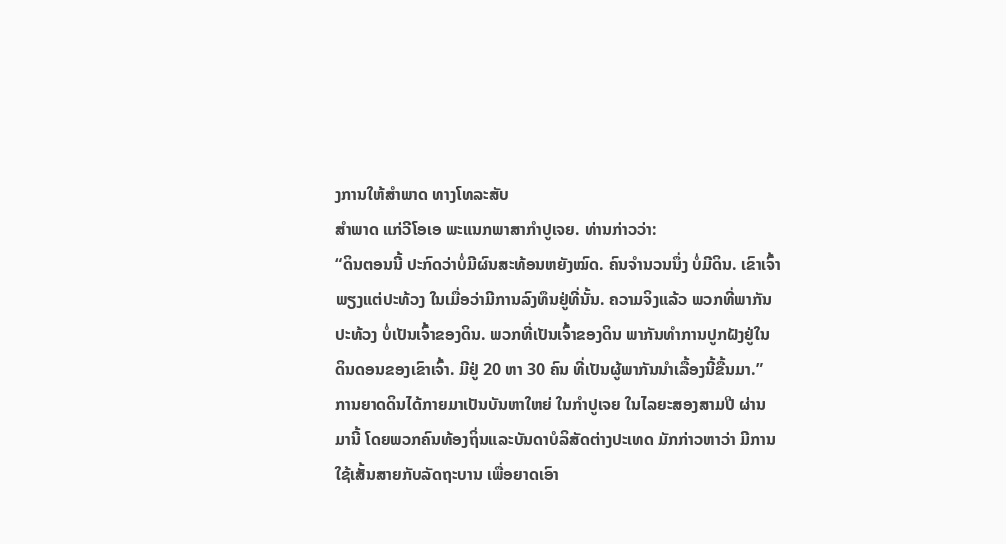ງການໃຫ້ສຳພາດ ທາງໂທລະສັບ
ສໍາພາດ ແກ່ວີໂອເອ ພະແນກພາສາກໍາປູເຈຍ. ທ່ານກ່າວວ່າ:
“ດິນຕອນນີ້ ປະກົດວ່າບໍ່ມີຜົນສະທ້ອນຫຍັງໝົດ. ຄົນຈໍານວນນຶ່ງ ບໍ່ມີດິນ. ເຂົາເຈົ້າ
ພຽງແຕ່ປະທ້ວງ ໃນເມື່ອວ່າມີການລົງທຶນຢູ່ທີ່ນັ້ນ. ຄວາມຈິງແລ້ວ ພວກທີ່ພາກັນ
ປະທ້ວງ ບໍ່ເປັນເຈົ້າຂອງດິນ. ພວກທີ່ເປັນເຈົ້າຂອງດິນ ພາກັນທຳການປູກຝັງຢູ່ໃນ
ດິນດອນຂອງເຂົາເຈົ້າ. ມີຢູ່ 20 ຫາ 30 ຄົນ ທີ່ເປັນຜູ້ພາກັນນໍາເລື້ອງນີ້ຂື້ນມາ.”
ການຍາດດິນໄດ້ກາຍມາເປັນບັນຫາໃຫຍ່ ໃນກໍາປູເຈຍ ໃນໄລຍະສອງສາມປີ ຜ່ານ
ມານີ້ ໂດຍພວກຄົນທ້ອງຖິ່ນແລະບັນດາບໍລິສັດຕ່າງປະເທດ ມັກກ່າວຫາວ່າ ມີການ
ໃຊ້ເສັ້ນສາຍກັບລັດຖະບານ ເພື່ອຍາດເອົາ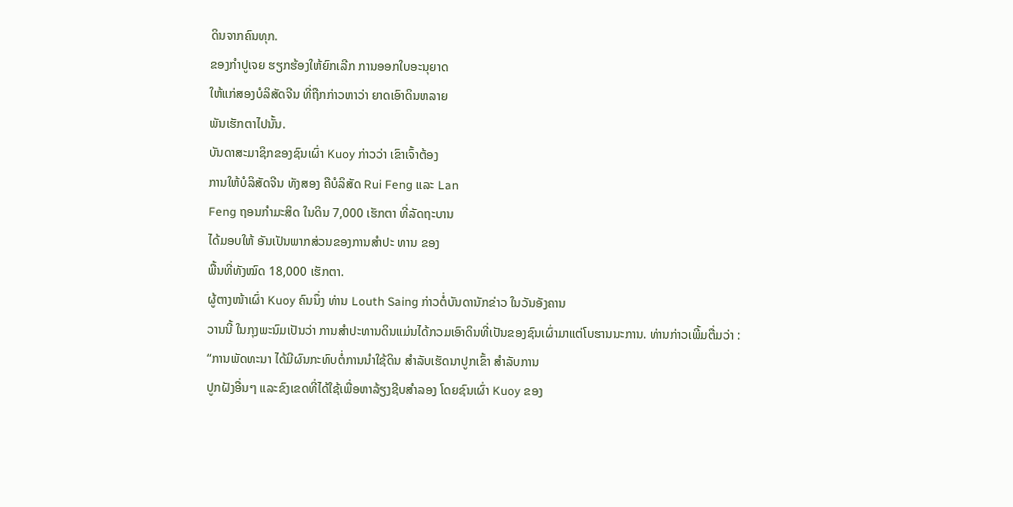ດິນຈາກຄົນທຸກ.
ຂອງກໍາປູເຈຍ ຮຽກຮ້ອງໃຫ້ຍົກເລີກ ການອອກໃບອະນຸຍາດ
ໃຫ້ແກ່ສອງບໍລິສັດຈີນ ທີ່ຖືກກ່າວຫາວ່າ ຍາດເອົາດິນຫລາຍ
ພັນເຮັກຕາໄປນັ້ນ.
ບັນດາສະມາຊິກຂອງຊົນເຜົ່າ Kuoy ກ່າວວ່າ ເຂົາເຈົ້າຕ້ອງ
ການໃຫ້ບໍລິສັດຈີນ ທັງສອງ ຄືບໍລິສັດ Rui Feng ແລະ Lan
Feng ຖອນກຳມະສິດ ໃນດິນ 7,000 ເຮັກຕາ ທີ່ລັດຖະບານ
ໄດ້ມອບໃຫ້ ອັນເປັນພາກສ່ວນຂອງການສຳປະ ທານ ຂອງ
ພື້ນທີ່ທັງໝົດ 18,000 ເຮັກຕາ.
ຜູ້ຕາງໜ້າເຜົ່າ Kuoy ຄົນນຶ່ງ ທ່ານ Louth Saing ກ່າວຕໍ່ບັນດານັກຂ່າວ ໃນວັນອັງຄານ
ວານນີ້ ໃນກຸງພະນົມເປັນວ່າ ການສຳປະທານດິນແມ່ນໄດ້ກວມເອົາດິນທີ່ເປັນຂອງຊົນເຜົ່າມາແຕ່ໂບຮານນະການ. ທ່ານກ່າວເພີ້ມຕື່ມວ່າ :
“ການພັດທະນາ ໄດ້ມີຜົນກະທົບຕໍ່ການນໍາໃຊ້ດິນ ສຳລັບເຮັດນາປູກເຂົ້າ ສຳລັບການ
ປູກຝັງອື່ນໆ ແລະຂົງເຂດທີ່ໄດ້ໃຊ້ເພື່ອຫາລ້ຽງຊີບສໍາລອງ ໂດຍຊົນເຜົ່າ Kuoy ຂອງ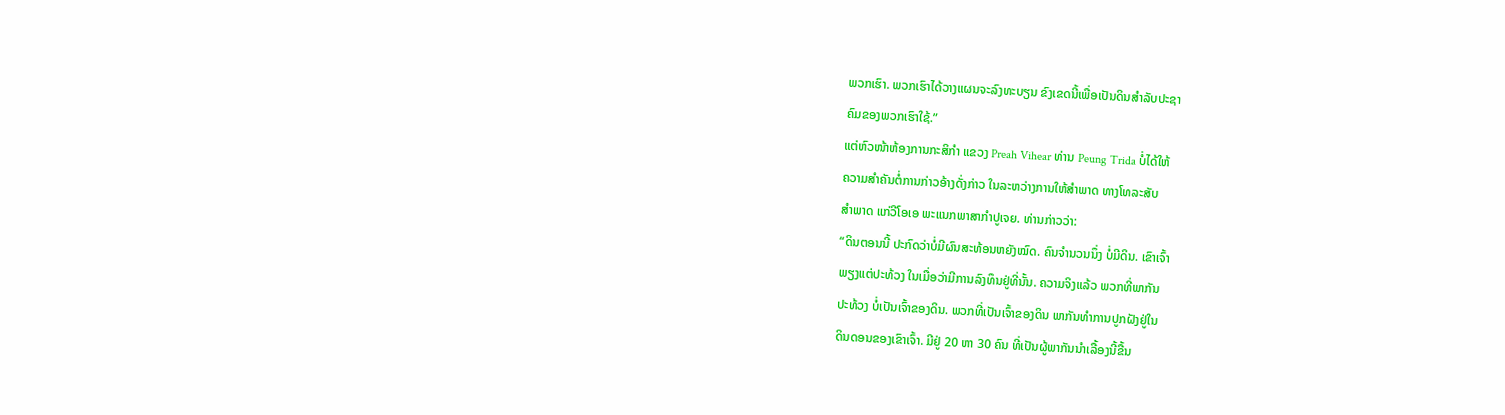ພວກເຮົາ. ພວກເຮົາໄດ້ວາງແຜນຈະລົງທະບຽນ ຂົງເຂດນີ້ເພື່ອເປັນດິນສຳລັບປະຊາ
ຄົມຂອງພວກເຮົາໃຊ້.”
ແຕ່ຫົວໜ້າຫ້ອງການກະສິກຳ ແຂວງ Preah Vihear ທ່ານ Peung Trida ບໍ່ໄດ້ໃຫ້
ຄວາມສຳຄັນຕໍ່ການກ່າວອ້າງດັ່ງກ່າວ ໃນລະຫວ່າງການໃຫ້ສຳພາດ ທາງໂທລະສັບ
ສໍາພາດ ແກ່ວີໂອເອ ພະແນກພາສາກໍາປູເຈຍ. ທ່ານກ່າວວ່າ:
“ດິນຕອນນີ້ ປະກົດວ່າບໍ່ມີຜົນສະທ້ອນຫຍັງໝົດ. ຄົນຈໍານວນນຶ່ງ ບໍ່ມີດິນ. ເຂົາເຈົ້າ
ພຽງແຕ່ປະທ້ວງ ໃນເມື່ອວ່າມີການລົງທຶນຢູ່ທີ່ນັ້ນ. ຄວາມຈິງແລ້ວ ພວກທີ່ພາກັນ
ປະທ້ວງ ບໍ່ເປັນເຈົ້າຂອງດິນ. ພວກທີ່ເປັນເຈົ້າຂອງດິນ ພາກັນທຳການປູກຝັງຢູ່ໃນ
ດິນດອນຂອງເຂົາເຈົ້າ. ມີຢູ່ 20 ຫາ 30 ຄົນ ທີ່ເປັນຜູ້ພາກັນນໍາເລື້ອງນີ້ຂື້ນ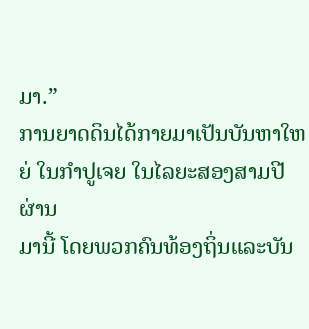ມາ.”
ການຍາດດິນໄດ້ກາຍມາເປັນບັນຫາໃຫຍ່ ໃນກໍາປູເຈຍ ໃນໄລຍະສອງສາມປີ ຜ່ານ
ມານີ້ ໂດຍພວກຄົນທ້ອງຖິ່ນແລະບັນ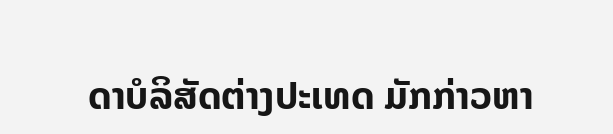ດາບໍລິສັດຕ່າງປະເທດ ມັກກ່າວຫາ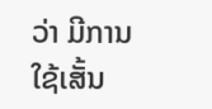ວ່າ ມີການ
ໃຊ້ເສັ້ນ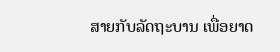ສາຍກັບລັດຖະບານ ເພື່ອຍາດ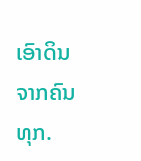ເອົາດິນຈາກຄົນທຸກ.